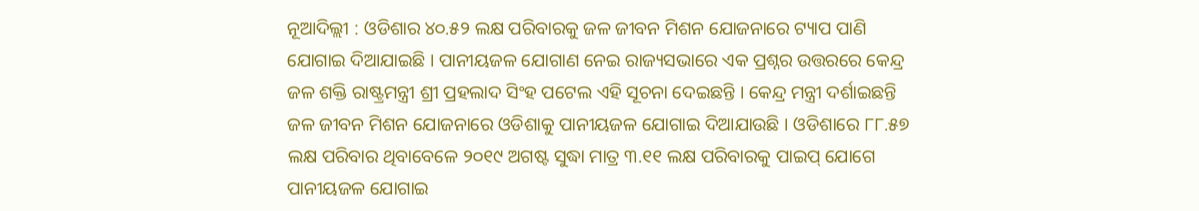ନୂଆଦିଲ୍ଲୀ : ଓଡିଶାର ୪୦.୫୨ ଲକ୍ଷ ପରିବାରକୁ ଜଳ ଜୀବନ ମିଶନ ଯୋଜନାରେ ଟ୍ୟାପ ପାଣି ଯୋଗାଇ ଦିଆଯାଇଛି । ପାନୀୟଜଳ ଯୋଗାଣ ନେଇ ରାଜ୍ୟସଭାରେ ଏକ ପ୍ରଶ୍ନର ଉତ୍ତରରେ କେନ୍ଦ୍ର ଜଳ ଶକ୍ତି ରାଷ୍ଟ୍ରମନ୍ତ୍ରୀ ଶ୍ରୀ ପ୍ରହଲାଦ ସିଂହ ପଟେଲ ଏହି ସୂଚନା ଦେଇଛନ୍ତି । କେନ୍ଦ୍ର ମନ୍ତ୍ରୀ ଦର୍ଶାଇଛନ୍ତି ଜଳ ଜୀବନ ମିଶନ ଯୋଜନାରେ ଓଡିଶାକୁ ପାନୀୟଜଳ ଯୋଗାଇ ଦିଆଯାଉଛି । ଓଡିଶାରେ ୮୮.୫୭ ଲକ୍ଷ ପରିବାର ଥିବାବେଳେ ୨୦୧୯ ଅଗଷ୍ଟ ସୁଦ୍ଧା ମାତ୍ର ୩.୧୧ ଲକ୍ଷ ପରିବାରକୁ ପାଇପ୍ ଯୋଗେ ପାନୀୟଜଳ ଯୋଗାଇ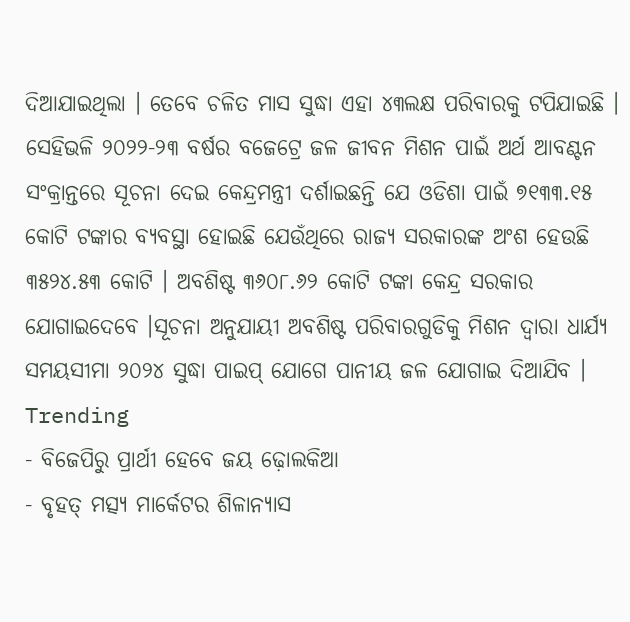ଦିଆଯାଇଥିଲା । ତେବେ ଚଳିତ ମାସ ସୁଦ୍ଧା ଏହା ୪୩ଲକ୍ଷ ପରିବାରକୁ ଟପିଯାଇଛି । ସେହିଭଳି ୨୦୨୨-୨୩ ବର୍ଷର ବଜେଟ୍ରେ ଜଳ ଜୀବନ ମିଶନ ପାଇଁ ଅର୍ଥ ଆବଣ୍ଟନ ସଂକ୍ରାନ୍ତରେ ସୂଚନା ଦେଇ କେନ୍ଦ୍ରମନ୍ତ୍ରୀ ଦର୍ଶାଇଛନ୍ତି ଯେ ଓଡିଶା ପାଇଁ ୭୧୩୩.୧୫ କୋଟି ଟଙ୍କାର ବ୍ୟବସ୍ଥା ହୋଇଛି ଯେଉଁଥିରେ ରାଜ୍ୟ ସରକାରଙ୍କ ଅଂଶ ହେଉଛି ୩୫୨୪.୫୩ କୋଟି । ଅବଶିଷ୍ଟ ୩୬୦୮.୬୨ କୋଟି ଟଙ୍କା କେନ୍ଦ୍ର ସରକାର ଯୋଗାଇଦେବେ ।ସୂଚନା ଅନୁଯାୟୀ ଅବଶିଷ୍ଟ ପରିବାରଗୁଡିକୁ ମିଶନ ଦ୍ୱାରା ଧାର୍ଯ୍ୟ ସମୟସୀମା ୨୦୨୪ ସୁଦ୍ଧା ପାଇପ୍ ଯୋଗେ ପାନୀୟ ଜଳ ଯୋଗାଇ ଦିଆଯିବ ।
Trending
- ବିଜେପିରୁ ପ୍ରାର୍ଥୀ ହେବେ ଜୟ ଢ଼ୋଲକିଆ
- ବୃହତ୍ ମତ୍ସ୍ୟ ମାର୍କେଟର ଶିଳାନ୍ୟାସ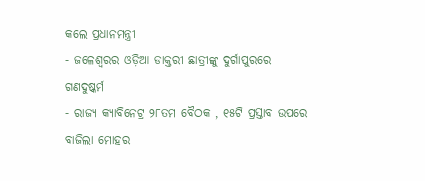କଲେ ପ୍ରଧାନମନ୍ତ୍ରୀ
- ଜଳେଶ୍ୱରର ଓଡ଼ିଆ ଡାକ୍ତରୀ ଛାତ୍ରୀଙ୍କୁ ଦୁର୍ଗାପୁରରେ ଗଣଦୁଷ୍କର୍ମ
- ରାଜ୍ୟ କ୍ୟାବିନେଟ୍ର ୨୮ତମ ବୈଠକ , ୧୫ଟି ପ୍ରସ୍ତାବ ଉପରେ ବାଜିଲା ମୋହର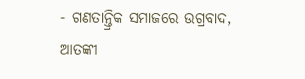- ଗଣତାନ୍ତ୍ରିକ ସମାଜରେ ଉଗ୍ରବାଦ, ଆତଙ୍କୀ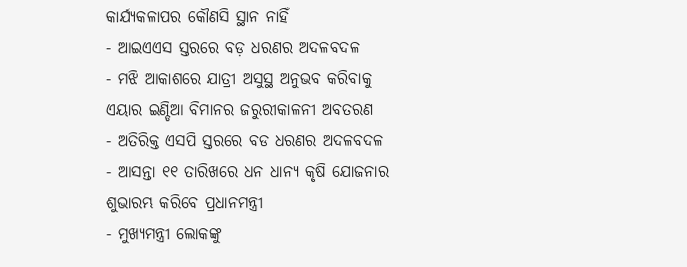କାର୍ଯ୍ୟକଳାପର କୌଣସି ସ୍ଥାନ ନାହିଁ
- ଆଇଏଏସ ସ୍ତରରେ ବଡ଼ ଧରଣର ଅଦଳବଦଳ
- ମଝି ଆକାଶରେ ଯାତ୍ରୀ ଅସୁସ୍ଥ ଅନୁଭବ କରିବାକୁ ଏୟାର ଇଣ୍ଡିଆ ବିମାନର ଜରୁରୀକାଳନୀ ଅବତରଣ
- ଅତିରିକ୍ତ ଏସପି ସ୍ତରରେ ବଡ ଧରଣର ଅଦଳବଦଳ
- ଆସନ୍ତା ୧୧ ତାରିଖରେ ଧନ ଧାନ୍ୟ କୃଷି ଯୋଜନାର ଶୁଭାରମ୍ଭ କରିବେ ପ୍ରଧାନମନ୍ତ୍ରୀ
- ମୁଖ୍ୟମନ୍ତ୍ରୀ ଲୋକଙ୍କୁ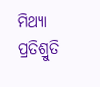ମିଥ୍ୟା ପ୍ରତିଶ୍ରୁତି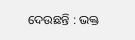ଦେଉଛନ୍ତି : ଭକ୍ତ